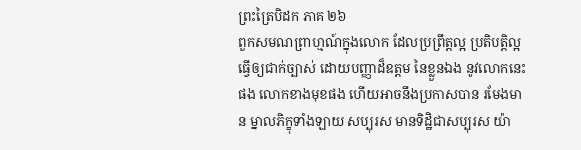ព្រះត្រៃបិដក ភាគ ២៦
ពួកសមណព្រាហ្មណ៍ក្នុងលោក ដែលប្រព្រឹត្តល្អ ប្រតិបត្តិល្អ ធ្វើឲ្យជាក់ច្បាស់ ដោយបញ្ញាដ៏ឧត្តម នៃខ្លួនឯង នូវលោកនេះផង លោកខាងមុខផង ហើយអាចនឹងប្រកាសបាន រមែងមាន ម្នាលភិក្ខុទាំងឡាយ សប្បុរស មានទិដ្ឋិជាសប្បុរស យ៉ា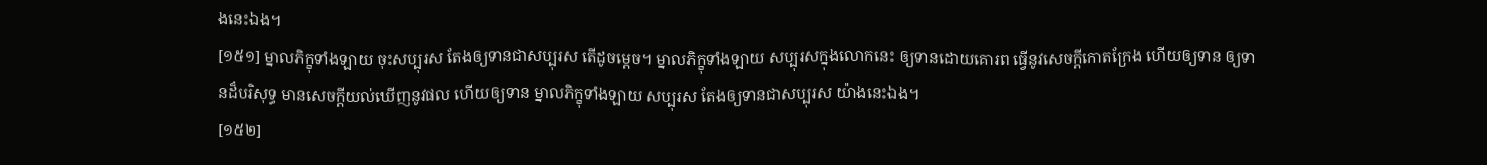ងនេះឯង។
[១៥១] ម្នាលភិក្ខុទាំងឡាយ ចុះសប្បុរស តែងឲ្យទានជាសប្បុរស តើដូចម្តេច។ ម្នាលភិក្ខុទាំងឡាយ សប្បុរសក្នុងលោកនេះ ឲ្យទានដោយគោរព ធ្វើនូវសេចក្តីកោតក្រែង ហើយឲ្យទាន ឲ្យទានដ៏បរិសុទ្ធ មានសេចក្តីយល់ឃើញនូវផល ហើយឲ្យទាន ម្នាលភិក្ខុទាំងឡាយ សប្បុរស តែងឲ្យទានជាសប្បុរស យ៉ាងនេះឯង។
[១៥២]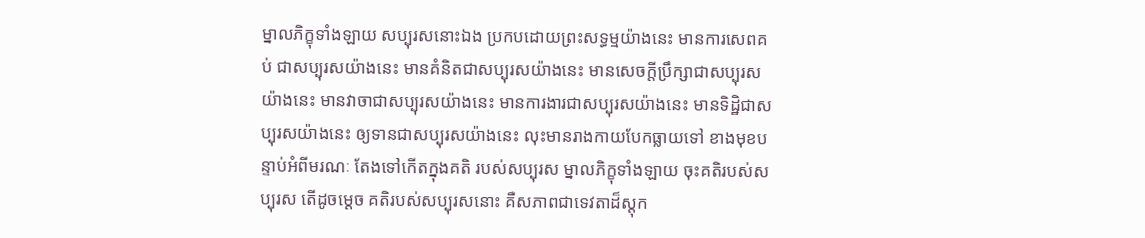ម្នាលភិក្ខុទាំងឡាយ សប្បុរសនោះឯង ប្រកបដោយព្រះសទ្ធម្មយ៉ាងនេះ មានការសេពគប់ ជាសប្បុរសយ៉ាងនេះ មានគំនិតជាសប្បុរសយ៉ាងនេះ មានសេចក្តីប្រឹក្សាជាសប្បុរសយ៉ាងនេះ មានវាចាជាសប្បុរសយ៉ាងនេះ មានការងារជាសប្បុរសយ៉ាងនេះ មានទិដ្ឋិជាសប្បុរសយ៉ាងនេះ ឲ្យទានជាសប្បុរសយ៉ាងនេះ លុះមានរាងកាយបែកធ្លាយទៅ ខាងមុខបន្ទាប់អំពីមរណៈ តែងទៅកើតក្នុងគតិ របស់សប្បុរស ម្នាលភិក្ខុទាំងឡាយ ចុះគតិរបស់សប្បុរស តើដូចម្តេច គតិរបស់សប្បុរសនោះ គឺសភាពជាទេវតាដ៏ស្តុក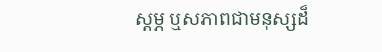ស្តម្ភ ឬសភាពជាមនុស្សដ៏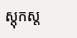ស្តុកស្ត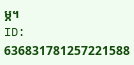ម្ភ។
ID: 636831781257221588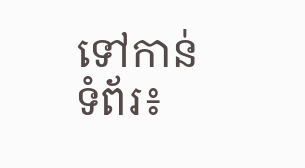ទៅកាន់ទំព័រ៖